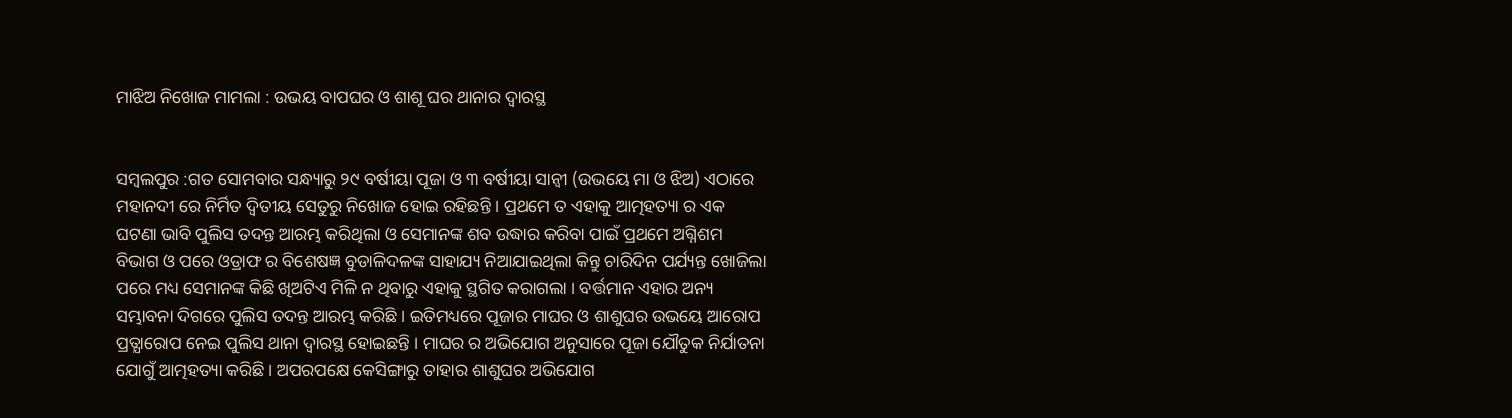ମାଝିଅ ନିଖୋଜ ମାମଲା : ଉଭୟ ବାପଘର ଓ ଶାଶୂ ଘର ଥାନାର ଦ୍ୱାରସ୍ଥ


ସମ୍ବଲପୁର :ଗତ ସୋମବାର ସନ୍ଧ୍ୟାରୁ ୨୯ ବର୍ଷୀୟା ପୂଜା ଓ ୩ ବର୍ଷୀୟା ସାନ୍ବୀ (ଉଭୟେ ମା ଓ ଝିଅ) ଏଠାରେ ମହାନଦୀ ରେ ନିର୍ମିତ ଦ୍ବିତୀୟ ସେତୁରୁ ନିଖୋଜ ହୋଇ ରହିଛନ୍ତି । ପ୍ରଥମେ ତ ଏହାକୁ ଆତ୍ମହତ୍ୟା ର ଏକ ଘଟଣା ଭାବି ପୁଲିସ ତଦନ୍ତ ଆରମ୍ଭ କରିଥିଲା ଓ ସେମାନଙ୍କ ଶବ ଉଦ୍ଧାର କରିବା ପାଇଁ ପ୍ରଥମେ ଅଗ୍ନିଶମ ବିଭାଗ ଓ ପରେ ଓଡ୍ରାଫ ର ବିଶେଷଜ୍ଞ ବୁଡାଳିଦଳଙ୍କ ସାହାଯ୍ୟ ନିଆଯାଇଥିଲା କିନ୍ତୁ ଚାରିଦିନ ପର୍ଯ୍ୟନ୍ତ ଖୋଜିଲା ପରେ ମଧ୍ୟ ସେମାନଙ୍କ କିଛି ଖିଅଟିଏ ମିଳି ନ ଥିବାରୁ ଏହାକୁ ସ୍ଥଗିତ କରାଗଲା । ବର୍ତ୍ତମାନ ଏହାର ଅନ୍ୟ ସମ୍ଭାବନା ଦିଗରେ ପୁଲିସ ତଦନ୍ତ ଆରମ୍ଭ କରିଛି । ଇତିମଧ୍ୟରେ ପୂଜାର ମାଘର ଓ ଶାଶୁଘର ଉଭୟେ ଆରୋପ ପ୍ରତ୍ଯାରୋପ ନେଇ ପୁଲିସ ଥାନା ଦ୍ବାରସ୍ଥ ହୋଇଛନ୍ତି । ମାଘର ର ଅଭିଯୋଗ ଅନୁସାରେ ପୂଜା ଯୌତୁକ ନିର୍ଯାତନା ଯୋଗୁଁ ଆତ୍ମହତ୍ୟା କରିଛି । ଅପରପକ୍ଷେ କେସିଙ୍ଗାରୁ ତାହାର ଶାଶୁଘର ଅଭିଯୋଗ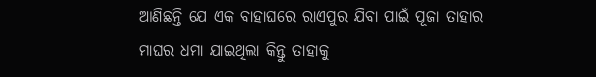ଆଣିଛନ୍ତି ଯେ ଏକ ବାହାଘରେ ରାଏପୁର ଯିବା ପାଇଁ ପୂଜା ତାହାର ମାଘର ଧମା ଯାଇଥିଲା କିନ୍ତୁ ତାହାକୁ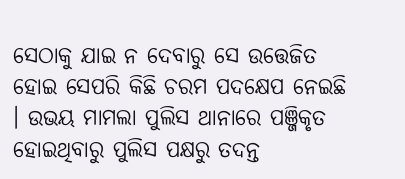ସେଠାକୁ ଯାଇ ନ ଦେବାରୁ ସେ ଉତ୍ତେଜିତ ହୋଇ ସେପରି କିଛି ଚରମ ପଦକ୍ଷେପ ନେଇଛି । ଉଭୟ ମାମଲା ପୁଲିସ ଥାନାରେ ପଞ୍ଜିକୃତ ହୋଇଥିବାରୁ ପୁଲିସ ପକ୍ଷରୁ ତଦନ୍ତ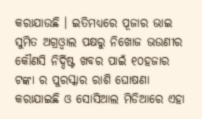କରାଯାଉଛି । ଇତିମଧ୍ୟରେ ପୂଜାର ଭାଇ ସୁମିତ ଅଗ୍ରଓ୍ବାଲ ପକ୍ଷରୁ ନିଖୋଜ ଭଉଣୀର କୌଣସି ନିର୍ଦ୍ଦିଷ୍ଟ ଖବର ପାଇଁ ୧୦ହଜାର ଟଙ୍କା ର ପୁରସ୍କାର ରାଶି ଘୋଷଣା କରାଯାଇଛି ଓ ସୋସିଆଲ ମିଡିଆରେ ଏହା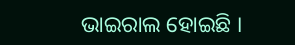ଭାଇରାଲ ହୋଇଛି ।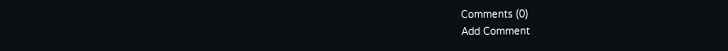Comments (0)
Add Comment